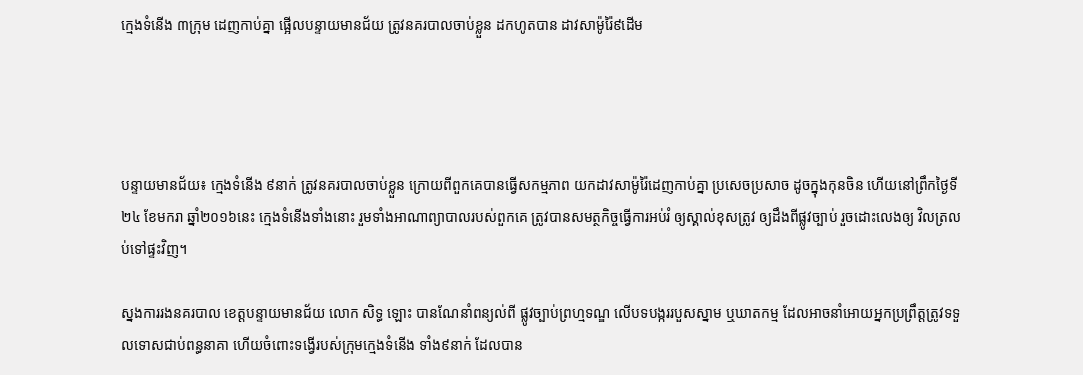ក្មេងទំនើង ៣ក្រុម ដេញកាប់គ្នា ផ្អើលបន្ទាយមានជ័យ ត្រូវនគរបាលចាប់ខ្លួន ដកហូតបាន ដាវសាម៉ូរ៉ៃ៩ដើម




បន្ទាយមានជ័យ៖ ក្មេងទំនើង ៩នាក់ ត្រូវនគរបាលចាប់ខ្លួន ក្រោយពីពួកគេបានធ្វើសកម្មភាព យកដាវសាម៉ូរ៉ៃដេញកាប់គ្នា ប្រសេចប្រសាច ដូចក្នុងកុនចិន ហើយនៅព្រឹកថ្ងៃទី២៤ ខែមករា ឆ្នាំ២០១៦នេះ ក្មេងទំនើងទាំងនោះ រួមទាំងអាណាព្យាបាលរបស់ពួកគេ ត្រូវបានសមត្ថកិច្ចធ្វើការអប់រំ ឲ្យស្គាល់ខុសត្រូវ ឲ្យដឹងពីផ្លូវច្បាប់ រួចដោះលេងឲ្យ វិលត្រលប់ទៅផ្ទះវិញ។

ស្នងការរងនគរបាល ខេត្តបន្ទាយមានជ័យ លោក សិទ្ធ ឡោះ បានណែនាំពន្យល់ពី ផ្លូវច្បាប់ព្រហ្មទណ្ឌ លើបទបង្កររបួសស្នាម ឬឃាតកម្ម ដែលអាចនាំអោយអ្នកប្រព្រឹត្តត្រូវទទួលទោសជាប់ពន្ធនាគា ហើយចំពោះទង្វើរបស់ក្រុមក្មេងទំនើង ទាំង៩នាក់ ដែលបាន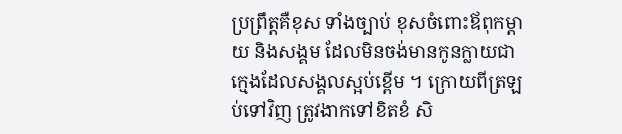ប្រព្រឹត្តគឺខុស ទាំងច្បាប់ ខុសចំពោះឪពុកម្តាយ និងសង្គម ដែលមិនចង់មានកូនក្លាយជា ក្មេងដែលសង្គលស្អប់ខ្ពើម ។ ក្រោយពីត្រឡប់ទៅវិញ ត្រូវងាកទៅខិតខំ សិ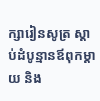ក្សារៀនសូត្រ ស្តាប់ដំបូន្មានឪពុកម្តាយ និង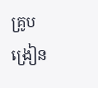គ្រូបង្រៀន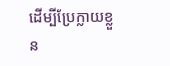ដើម្បីប្រែក្លាយខ្លួន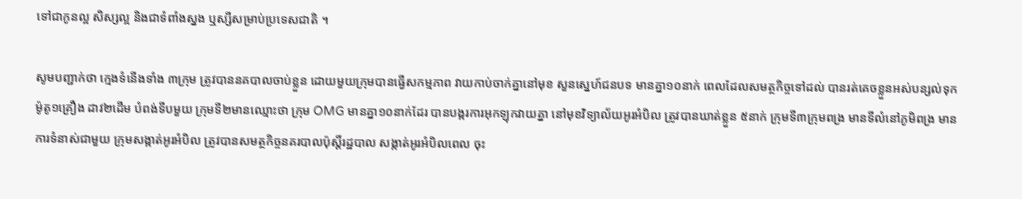ទៅជាកូនល្អ សិស្សល្អ និងជាទំពាំងស្នង ឬស្សីសម្រាប់ប្រទេសជាតិ ។

សូមបញ្ជាក់ថា ក្មេងទំនើងទាំង ៣ក្រុម ត្រូវបាននគបាលចាប់ខ្លួន ដោយមួយក្រុមបានធ្វើសកម្មភាព វាយកាប់ចាក់គ្នានៅមុខ សួនស្នេហ៍ជនបទ មានគ្នា១០នាក់ ពេលដែលសមត្ថកិច្ចទៅដល់ បានរត់គេចខ្លួនអស់បន្សល់ទុក ម៉ូតូ១គ្រឿង ដាវ២ដើម បំពង់ទីបមួយ ក្រុមទី២មានឈ្មោះថា ក្រុម OMG មានគ្នា១០នាក់ដែរ បានបង្ករការអុកឡុកវាយគ្នា នៅមុខវិទ្យាល័យអូរអំបិល ត្រូវបានឃាត់ខ្លួន ៥នាក់ ក្រុមទី៣ក្រុមពង្រ មានទីលំនៅភូមិពង្រ មានការទំនាស់ជាមួយ ក្រុមសង្កាត់អូរអំបិល ត្រូវបានសមត្ថកិច្ចនគរបាលប៉ុស្តិ៍រដ្ឋបាល សង្កាត់អូរអំបិលពេល ចុះ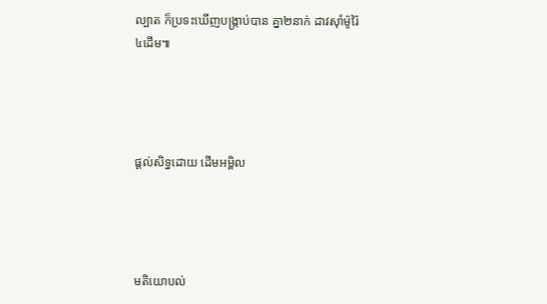ល្បាត ក៏ប្រទះឃើញបង្ក្រាប់បាន គ្នា២នាក់ ដាវស៊ាំម៉ូរ៉ៃ៤ដើម៕




ផ្តល់សិទ្ធដោយ ដើមអម្ពិល




មតិយោបល់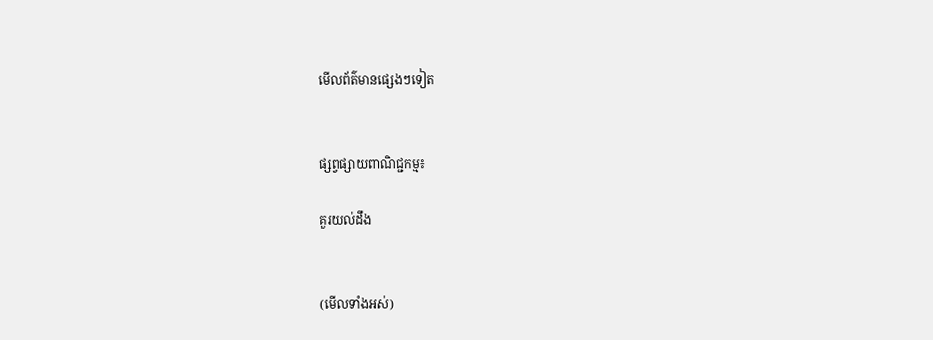មើលព័ត៌មានផ្សេងៗទៀត


ផ្សព្វផ្សាយពាណិជ្ជកម្ម៖

គួរយល់ដឹង


(មើលទាំងអស់)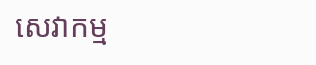សេវាកម្ម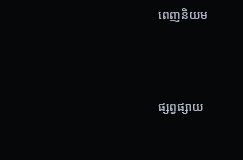ពេញនិយម



ផ្សព្វផ្សាយ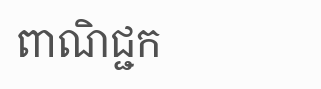ពាណិជ្ជក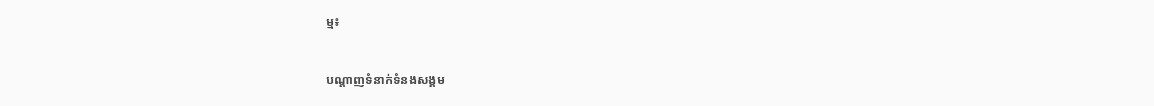ម្ម៖


បណ្តាញទំនាក់ទំនងសង្គម